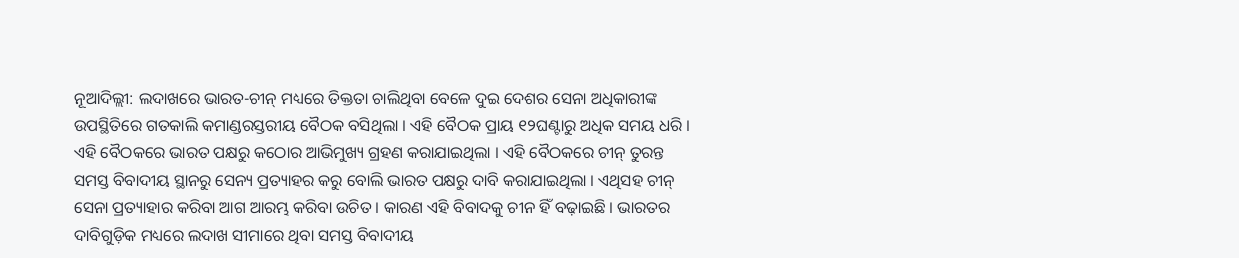ନୂଆଦିଲ୍ଲୀ: ଲଦାଖରେ ଭାରତ-ଚୀନ୍ ମଧ୍ୟରେ ତିକ୍ତତା ଚାଲିଥିବା ବେଳେ ଦୁଇ ଦେଶର ସେନା ଅଧିକାରୀଙ୍କ ଉପସ୍ଥିତିରେ ଗତକାଲି କମାଣ୍ଡରସ୍ତରୀୟ ବୈଠକ ବସିଥିଲା । ଏହି ବୈଠକ ପ୍ରାୟ ୧୨ଘଣ୍ଟାରୁ ଅଧିକ ସମୟ ଧରି । ଏହି ବୈଠକରେ ଭାରତ ପକ୍ଷରୁ କଠୋର ଆଭିମୁଖ୍ୟ ଗ୍ରହଣ କରାଯାଇଥିଲା । ଏହି ବୈଠକରେ ଚୀନ୍ ତୁରନ୍ତ ସମସ୍ତ ବିବାଦୀୟ ସ୍ଥାନରୁ ସେନ୍ୟ ପ୍ରତ୍ୟାହର କରୁ ବୋଲି ଭାରତ ପକ୍ଷରୁ ଦାବି କରାଯାଇଥିଲା । ଏଥିସହ ଚୀନ୍ ସେନା ପ୍ରତ୍ୟାହାର କରିବା ଆଗ ଆରମ୍ଭ କରିବା ଉଚିତ । କାରଣ ଏହି ବିବାଦକୁ ଚୀନ ହିଁ ବଢ଼ାଇଛି । ଭାରତର ଦାବିଗୁଡ଼ିକ ମଧ୍ୟରେ ଲଦାଖ ସୀମାରେ ଥିବା ସମସ୍ତ ବିବାଦୀୟ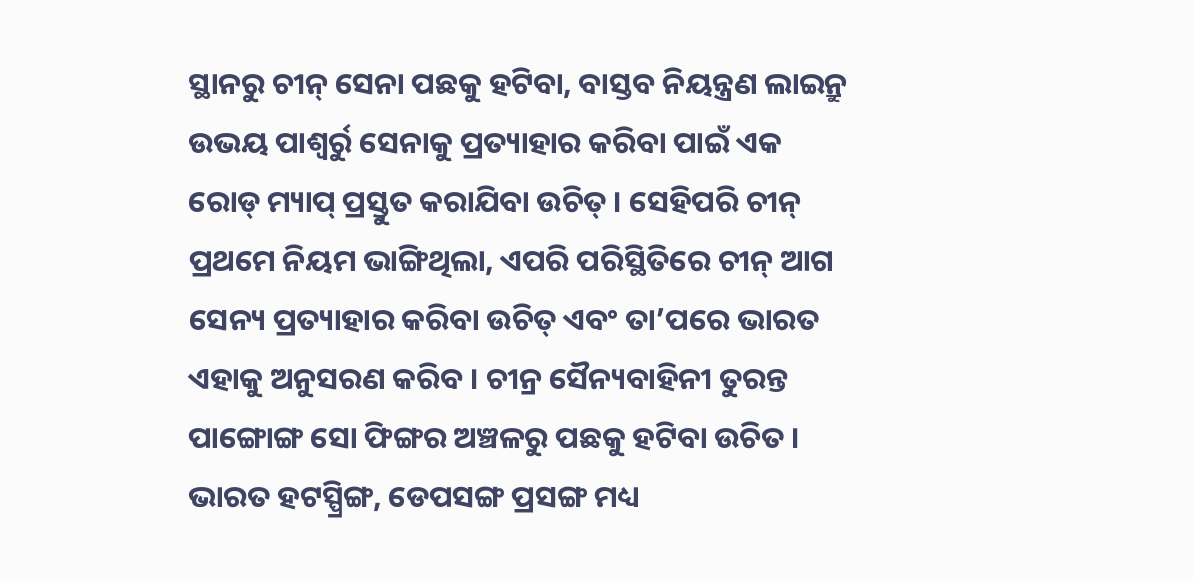ସ୍ଥାନରୁ ଚୀନ୍ ସେନା ପଛକୁ ହଟିବା, ବାସ୍ତବ ନିୟନ୍ତ୍ରଣ ଲାଇନ୍ରୁ ଉଭୟ ପାଶ୍ୱର୍ରୁ ସେନାକୁ ପ୍ରତ୍ୟାହାର କରିବା ପାଇଁ ଏକ ରୋଡ୍ ମ୍ୟାପ୍ ପ୍ରସ୍ତୁତ କରାଯିବା ଉଚିତ୍ । ସେହିପରି ଚୀନ୍ ପ୍ରଥମେ ନିୟମ ଭାଙ୍ଗିଥିଲା, ଏପରି ପରିସ୍ଥିତିରେ ଚୀନ୍ ଆଗ ସେନ୍ୟ ପ୍ରତ୍ୟାହାର କରିବା ଉଚିତ୍ ଏବଂ ତା’ପରେ ଭାରତ ଏହାକୁ ଅନୁସରଣ କରିବ । ଚୀନ୍ର ସୈନ୍ୟବାହିନୀ ତୁରନ୍ତ ପାଙ୍ଗୋଙ୍ଗ ସୋ ଫିଙ୍ଗର ଅଞ୍ଚଳରୁ ପଛକୁ ହଟିବା ଉଚିତ । ଭାରତ ହଟସ୍ପ୍ରିଙ୍ଗ, ଡେପସଙ୍ଗ ପ୍ରସଙ୍ଗ ମଧ୍ୟ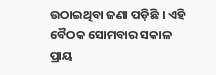ଉଠାଇଥିବା ଜଣା ପଡ଼ିଛି । ଏହି ବୈଠକ ସୋମବାର ସକାଳ ପ୍ରାୟ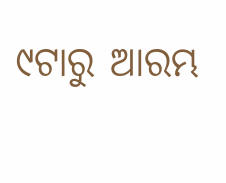୯ଟାରୁ ଆରମ୍ଭ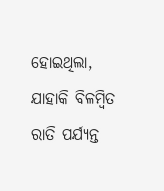ହୋଇଥିଲା, ଯାହାକି ବିଳମ୍ବିତ ରାତି ପର୍ଯ୍ୟନ୍ତ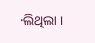·ଲିଥିଲା ।